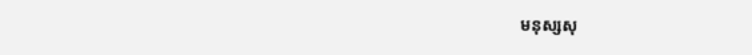មនុស្សសុ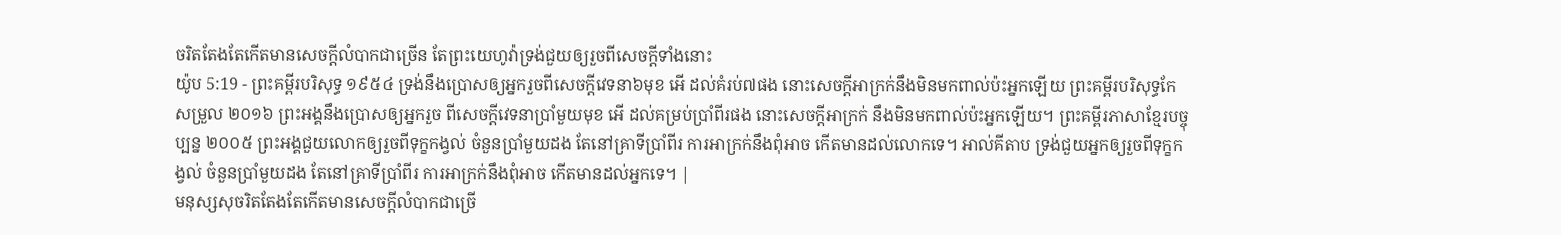ចរិតតែងតែកើតមានសេចក្ដីលំបាកជាច្រើន តែព្រះយេហូវ៉ាទ្រង់ជួយឲ្យរួចពីសេចក្ដីទាំងនោះ
យ៉ូប 5:19 - ព្រះគម្ពីរបរិសុទ្ធ ១៩៥៤ ទ្រង់នឹងប្រោសឲ្យអ្នករួចពីសេចក្ដីវេទនា៦មុខ អើ ដល់គំរប់៧ផង នោះសេចក្ដីអាក្រក់នឹងមិនមកពាល់ប៉ះអ្នកឡើយ ព្រះគម្ពីរបរិសុទ្ធកែសម្រួល ២០១៦ ព្រះអង្គនឹងប្រោសឲ្យអ្នករួច ពីសេចក្ដីវេទនាប្រាំមួយមុខ អើ ដល់គម្រប់ប្រាំពីរផង នោះសេចក្ដីអាក្រក់ នឹងមិនមកពាល់ប៉ះអ្នកឡើយ។ ព្រះគម្ពីរភាសាខ្មែរបច្ចុប្បន្ន ២០០៥ ព្រះអង្គជួយលោកឲ្យរួចពីទុក្ខកង្វល់ ចំនួនប្រាំមួយដង តែនៅគ្រាទីប្រាំពីរ ការអាក្រក់នឹងពុំអាច កើតមានដល់លោកទេ។ អាល់គីតាប ទ្រង់ជួយអ្នកឲ្យរួចពីទុក្ខកង្វល់ ចំនួនប្រាំមួយដង តែនៅគ្រាទីប្រាំពីរ ការអាក្រក់នឹងពុំអាច កើតមានដល់អ្នកទេ។ |
មនុស្សសុចរិតតែងតែកើតមានសេចក្ដីលំបាកជាច្រើ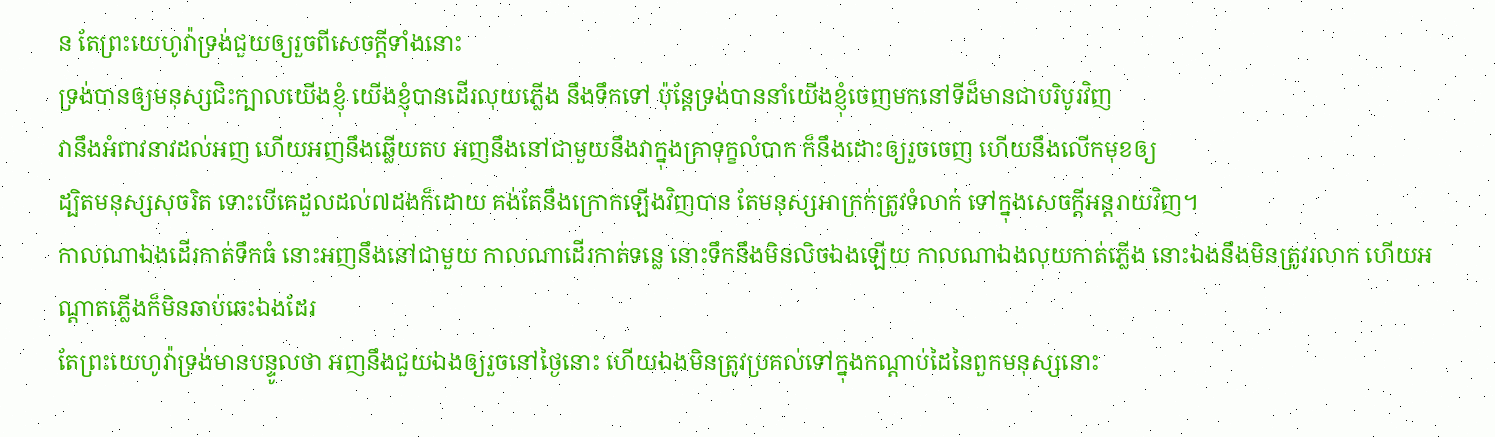ន តែព្រះយេហូវ៉ាទ្រង់ជួយឲ្យរួចពីសេចក្ដីទាំងនោះ
ទ្រង់បានឲ្យមនុស្សជិះក្បាលយើងខ្ញុំ យើងខ្ញុំបានដើរលុយភ្លើង នឹងទឹកទៅ ប៉ុន្តែទ្រង់បាននាំយើងខ្ញុំចេញមកនៅទីដ៏មានជាបរិបូរវិញ
វានឹងអំពាវនាវដល់អញ ហើយអញនឹងឆ្លើយតប អញនឹងនៅជាមួយនឹងវាក្នុងគ្រាទុក្ខលំបាក ក៏នឹងដោះឲ្យរួចចេញ ហើយនឹងលើកមុខឲ្យ
ដ្បិតមនុស្សសុចរិត ទោះបើគេដួលដល់៧ដងក៏ដោយ គង់តែនឹងក្រោកឡើងវិញបាន តែមនុស្សអាក្រក់ត្រូវទំលាក់ ទៅក្នុងសេចក្ដីអន្តរាយវិញ។
កាលណាឯងដើរកាត់ទឹកធំ នោះអញនឹងនៅជាមួយ កាលណាដើរកាត់ទន្លេ នោះទឹកនឹងមិនលិចឯងឡើយ កាលណាឯងលុយកាត់ភ្លើង នោះឯងនឹងមិនត្រូវរលាក ហើយអណ្តាតភ្លើងក៏មិនឆាប់ឆេះឯងដែរ
តែព្រះយេហូវ៉ាទ្រង់មានបន្ទូលថា អញនឹងជួយឯងឲ្យរួចនៅថ្ងៃនោះ ហើយឯងមិនត្រូវប្រគល់ទៅក្នុងកណ្តាប់ដៃនៃពួកមនុស្សនោះ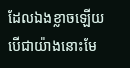ដែលឯងខ្លាចឡើយ
បើជាយ៉ាងនោះមែ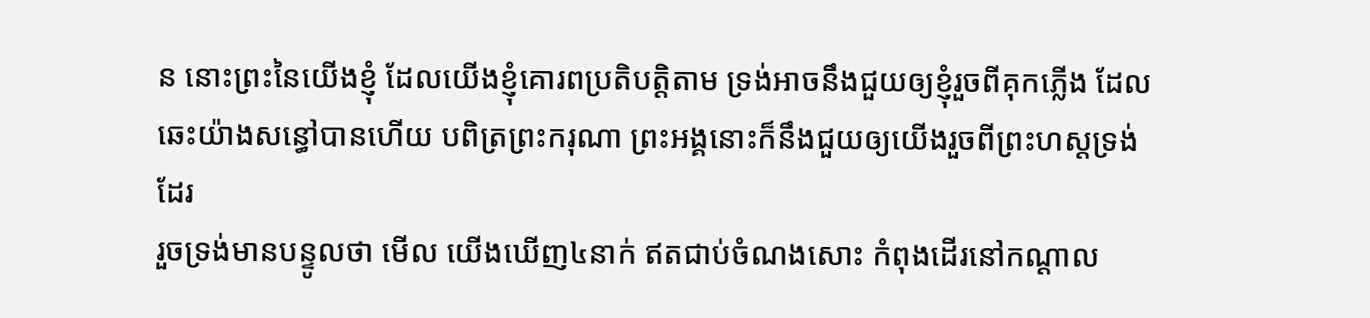ន នោះព្រះនៃយើងខ្ញុំ ដែលយើងខ្ញុំគោរពប្រតិបត្តិតាម ទ្រង់អាចនឹងជួយឲ្យខ្ញុំរួចពីគុកភ្លើង ដែលឆេះយ៉ាងសន្ធៅបានហើយ បពិត្រព្រះករុណា ព្រះអង្គនោះក៏នឹងជួយឲ្យយើងរួចពីព្រះហស្តទ្រង់ដែរ
រួចទ្រង់មានបន្ទូលថា មើល យើងឃើញ៤នាក់ ឥតជាប់ចំណងសោះ កំពុងដើរនៅកណ្តាល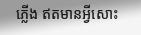ភ្លើង ឥតមានអ្វីសោះ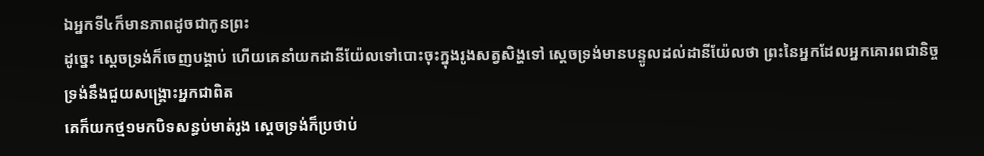ឯអ្នកទី៤ក៏មានភាពដូចជាកូនព្រះ
ដូច្នេះ ស្តេចទ្រង់ក៏ចេញបង្គាប់ ហើយគេនាំយកដានីយ៉ែលទៅបោះចុះក្នុងរូងសត្វសិង្ហទៅ ស្តេចទ្រង់មានបន្ទូលដល់ដានីយ៉ែលថា ព្រះនៃអ្នកដែលអ្នកគោរពជានិច្ច ទ្រង់នឹងជួយសង្គ្រោះអ្នកជាពិត
គេក៏យកថ្ម១មកបិទសន្ធប់មាត់រូង ស្តេចទ្រង់ក៏ប្រថាប់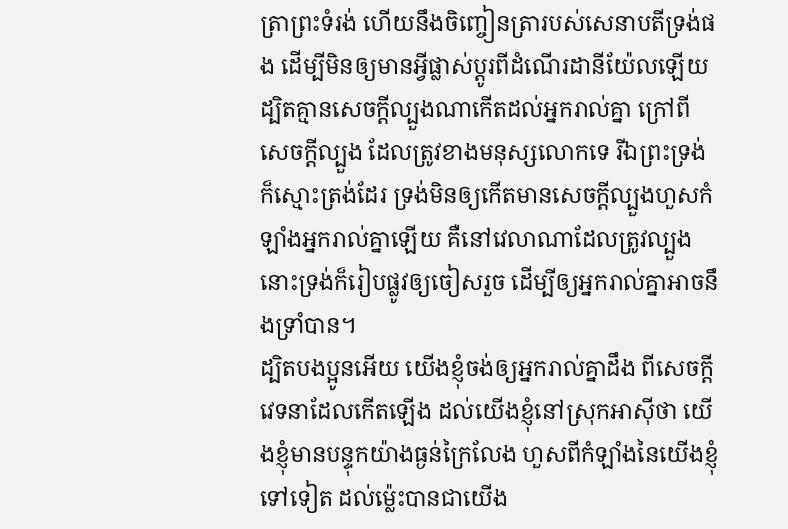ត្រាព្រះទំរង់ ហើយនឹងចិញ្ចៀនត្រារបស់សេនាបតីទ្រង់ផង ដើម្បីមិនឲ្យមានអ្វីផ្លាស់ប្តូរពីដំណើរដានីយ៉ែលឡើយ
ដ្បិតគ្មានសេចក្ដីល្បួងណាកើតដល់អ្នករាល់គ្នា ក្រៅពីសេចក្ដីល្បួង ដែលត្រូវខាងមនុស្សលោកទេ រីឯព្រះទ្រង់ក៏ស្មោះត្រង់ដែរ ទ្រង់មិនឲ្យកើតមានសេចក្ដីល្បួងហួសកំឡាំងអ្នករាល់គ្នាឡើយ គឺនៅវេលាណាដែលត្រូវល្បួង នោះទ្រង់ក៏រៀបផ្លូវឲ្យចៀសរួច ដើម្បីឲ្យអ្នករាល់គ្នាអាចនឹងទ្រាំបាន។
ដ្បិតបងប្អូនអើយ យើងខ្ញុំចង់ឲ្យអ្នករាល់គ្នាដឹង ពីសេចក្ដីវេទនាដែលកើតឡើង ដល់យើងខ្ញុំនៅស្រុកអាស៊ីថា យើងខ្ញុំមានបន្ទុកយ៉ាងធ្ងន់ក្រៃលែង ហួសពីកំឡាំងនៃយើងខ្ញុំទៅទៀត ដល់ម៉្លេះបានជាយើង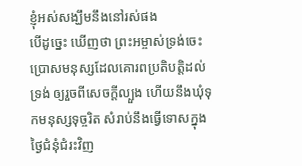ខ្ញុំអស់សង្ឃឹមនឹងនៅរស់ផង
បើដូច្នេះ ឃើញថា ព្រះអម្ចាស់ទ្រង់ចេះប្រោសមនុស្សដែលគោរពប្រតិបត្តិដល់ទ្រង់ ឲ្យរួចពីសេចក្ដីល្បួង ហើយនឹងឃុំទុកមនុស្សទុច្ចរិត សំរាប់នឹងធ្វើទោសក្នុងថ្ងៃជំនុំជំរះវិញ